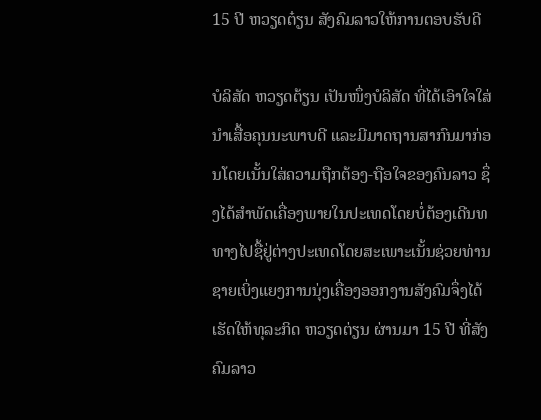15 ປີ ຫວຽດຕ໋ຽນ ສັງຄົມລາວໃຫ້ການຕອບຮັບດີ

ບໍລິສັດ ຫວຽດຕ້ຽນ ເປັນໜຶ່ງບໍລິສັດ ທີ່ໄດ້ເອົາໃຈໃສ່ນຳເສື້ອຄຸນນະພາບດີ ແລະມີມາດຖານສາກົນມາກ່ອນໂດຍເນັ້ນໃສ່ຄວາມຖືກຕ້ອງ-ຖືອໃຈຂອງຄົນລາວ ຊຶ່ງໄດ້ສຳພັດເຄື່ອງພາຍໃນປະເທດໂດຍບໍ່ຕ້ອງເດີນທທາງໄປຊື້ຢູ່ຕ່າງປະເທດໂດຍສະເພາະເນັ້ນຊ່ວຍທ່ານຊາຍເບິ່ງແຍງການນຸ່ງເຄື່ອງອອກງານສັງຄົມຈຶ່ງໄດ້ເຮັດໃຫ້ທຸລະກິດ ຫວຽດຕ່ຽນ ຜ່ານມາ 15 ປີ ທີ່ສັງຄົມລາວ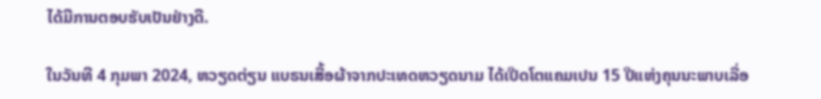ໄດ້ມີການຕອບຮັບເປັນຢ່າງດີ.

ໃນວັນທີ 4 ກຸມພາ 2024, ຫວຽດຕ່ຽນ ແບຣນເສື້ອຜ້າຈາກປະເທດຫວຽດນາມ ໄດ້ເປີດໂຕແຄມເປນ 15 ປີແຫ່ງຄຸນນະພາບເລື່ອ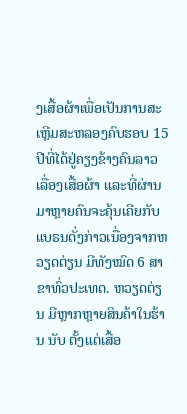ງເສື້ອຜ້າເພື່ອເປັນການສະເຫຼີມສະຫລອງຄົບຮອບ 15 ປີທີ່ໄດ້ຢູ່ຄຽງຂ້າງຄົນລາວເລື່ອງເສື້ອຜ້າ ແລະທີ່ຜ່ານມາຫຼາຍຄົນຈະຄຸ້ນເຄີຍກັບແບຣນດັ່ງກ່າວເນື່ອງຈາກຫວຽດຕ່ຽນ ມີທັງໝົດ 6 ສາຂາທົ່ວປະເທດ. ຫວຽດຕ່ຽນ ມີຫຼາກຫຼາຍສິນຄ້າໃນຮ້ານ ນັບ ຕັ້ງແຕ່ເສື້ອ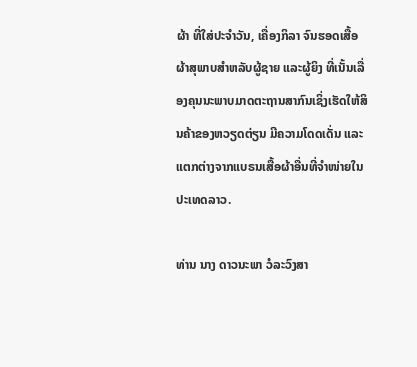ຜ້າ ທີ່ໃສ່ປະຈຳວັນ, ເຄື່ອງກິລາ ຈົນຮອດເສື້ອຜ້າສຸພາບສຳຫລັບຜູ້ຊາຍ ແລະຜູ້ຍິງ ທີ່ເນັ້ນເລື່ອງຄຸນນະພາບມາດຕະຖານສາກົນເຊິ່ງເຮັດໃຫ້ສິນຄ້າຂອງຫວຽດຕ່ຽນ ມີຄວາມໂດດເດັ່ນ ແລະແຕກຕ່າງຈາກແບຣນເສື້ອຜ້າອື່ນທີ່ຈຳໜ່າຍໃນປະເທດລາວ.

ທ່ານ ນາງ ດາວນະພາ ວໍລະວົງສາ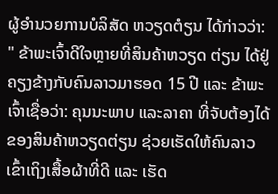ຜູ້ອຳນວຍການບໍລິສັດ ຫວຽດຕໍຽນ ໄດ້ກ່າວວ່າ: " ຂ້າພະເຈົ້າດີໃຈຫຼາຍທີ່ສິນຄ້າຫວຽດ ຕ່ຽນ ໄດ້ຢູ່ຄຽງຂ້າງກັບຄົນລາວມາຮອດ 15 ປີ ແລະ ຂ້າພະເຈົ້າເຊື່ອວ່າ: ຄຸນນະພາບ ແລະລາຄາ ທີ່ຈັບຕ້ອງໄດ້ຂອງສິນຄ້າຫວຽດຕ່ຽນ ຊ່ວຍເຮັດໃຫ້ຄົນລາວ ເຂົ້າເຖິງເສື້ອຜ້າທີ່ດີ ແລະ ເຮັດ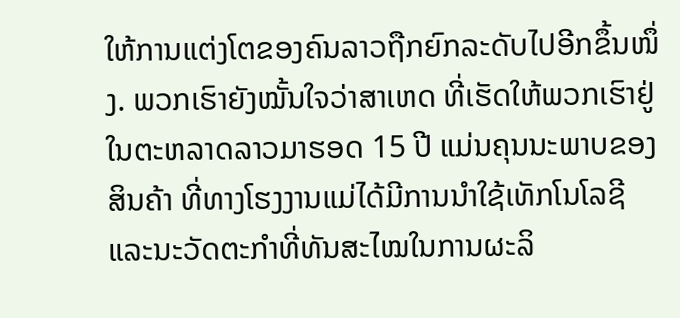ໃຫ້ການແຕ່ງໂຕຂອງຄົນລາວຖືກຍົກລະດັບໄປອີກຂຶ້ນໜຶ່ງ. ພວກເຮົາຍັງໝັ້ນໃຈວ່າສາເຫດ ທີ່ເຮັດໃຫ້ພວກເຮົາຢູ່ໃນຕະຫລາດລາວມາຮອດ 15 ປີ ແມ່ນຄຸນນະພາບຂອງສິນຄ້າ ທີ່ທາງໂຮງງານແມ່ໄດ້ມີການນໍາໃຊ້ເທັກໂນໂລຊີ ແລະນະວັດຕະກຳທີ່ທັນສະໄໝໃນການຜະລິ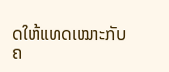ດໃຫ້ແທດເໝາະກັບຄ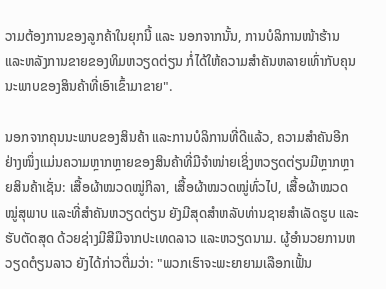ວາມຕ້ອງການຂອງລູກຄ້າໃນຍຸກນີ້ ແລະ ນອກຈາກນັ້ນ, ການບໍລິການໜ້າຮ້ານ ແລະຫລັງການຂາຍຂອງທິມຫວຽດຕ່ຽນ ກໍ່ໄດ້ໃຫ້ຄວາມສໍາຄັນຫລາຍເທົ່າກັບຄຸນນະພາບຂອງສິນຄ້າທີ່ເອົາເຂົ້າມາຂາຍ".

ນອກຈາກຄຸນນະພາບຂອງສິນຄ້າ ແລະການບໍລິການທີ່ດີແລ້ວ, ຄວາມສຳຄັນອີກຢ່າງໜຶ່ງແມ່ນຄວາມຫຼາກຫຼາຍຂອງສິນຄ້າທີ່ມີຈໍາໜ່າຍເຊິ່ງຫວຽດຕ່ຽນມີຫຼາກຫຼາຍສິນຄ້າເຊັ່ນ: ເສື້ອຜ້າໝວດໝູ່ກິລາ, ເສື້ອຜ້າໝວດໝູ່ທົ່ວໄປ, ເສື້ອຜ້າໝວດໝູ່ສຸພາບ ແລະທີ່ສໍາຄັນຫວຽດຕ່ຽນ ຍັງມີສຸດສຳຫລັບທ່ານຊາຍສຳເລັດຮູບ ແລະຮັບຕັດສຸດ ດ້ວຍຊ່າງມີສີມືຈາກປະເທດລາວ ແລະຫວຽດນາມ. ຜູ້ອໍານວຍການຫວຽດຕໍຽນລາວ ຍັງໄດ້ກ່າວຕື່ມວ່າ: "ພວກເຮົາຈະພະຍາຍາມເລືອກເຟັ້ນ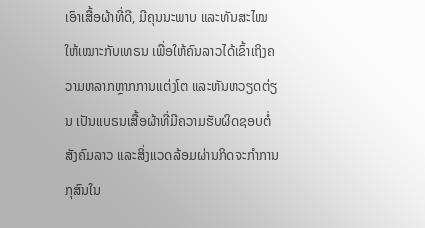ເອົາເສື້ອຜ້າທີ່ດີ, ມີຄຸນນະພາບ ແລະທັນສະໄໝ ໃຫ້ເໝາະກັບເທຣນ ເພື່ອໃຫ້ຄົນລາວໄດ້ເຂົ້າເຖິງຄວາມຫລາກຫຼາກການແຕ່ງໂຕ ແລະຫັນຫວຽດຕ່ຽນ ເປັນແບຣນເສື້ອຜ້າທີ່ມີຄວາມຮັບຜິດຊອບຕໍ່ສັງຄົມລາວ ແລະສິ່ງແວດລ້ອມຜ່ານກິດຈະກຳການກຸສົນໃນ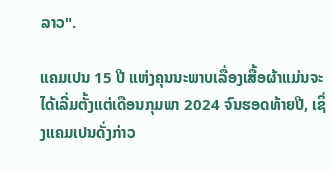ລາວ".

ແຄມເປນ 15 ປີ ແຫ່ງຄຸນນະພາບເລື່ອງເສື້ອຜ້າແມ່ນຈະໄດ້ເລີ່ມຕັ້ງແຕ່ເດືອນກຸມພາ 2024 ຈົນຮອດທ້າຍປີ, ເຊິ່ງແຄມເປນດັ່ງກ່າວ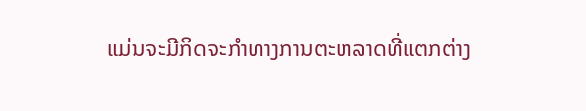ແມ່ນຈະມີກິດຈະກຳທາງການຕະຫລາດທີ່ແຕກຕ່າງ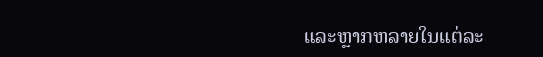ແລະຫຼາກຫລາຍໃນແຕ່ລະ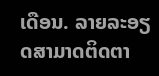ເດືອນ. ລາຍລະອຽດສາມາດຕິດຕາ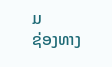ມ
ຊ່ອງທາງ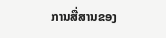ການສື່ສານຂອງ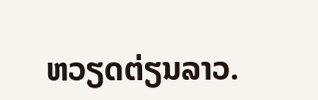ຫວຽດຕ່ຽນລາວ.